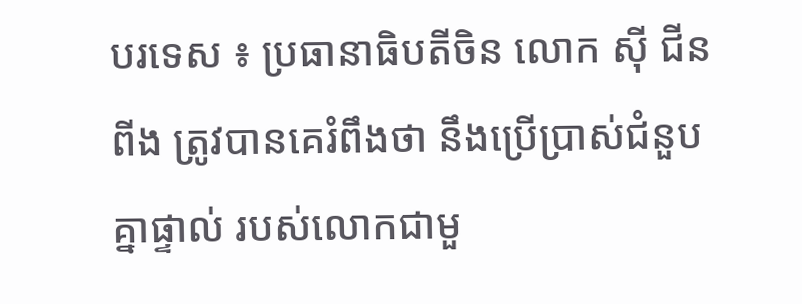បរទេស ៖ ប្រធានាធិបតីចិន លោក ស៊ី ជីនពីង ត្រូវបានគេរំពឹងថា នឹងប្រើប្រាស់ជំនួបគ្នាផ្ទាល់ របស់លោកជាមួ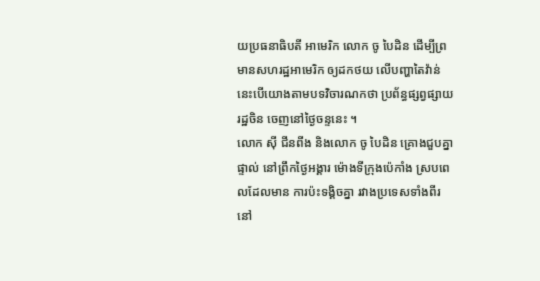យប្រធនាធិបតី អាមេរិក លោក ចូ បៃដិន ដើម្បីព្រមានសហរដ្ឋអាមេរិក ឲ្យដកថយ លើបញ្ហាតៃវ៉ាន់ នេះបើយោងតាមបទវិចារណកថា ប្រព័ន្ធផ្សព្វផ្សាយរដ្ឋចិន ចេញនៅថ្ងៃចន្ទនេះ ។
លោក ស៊ី ជីនពីង និងលោក ចូ បៃដិន គ្រោងជួបគ្នាផ្ទាល់ នៅព្រឹកថ្ងៃអង្គារ ម៉ោងទីក្រុងប៉េកាំង ស្របពេលដែលមាន ការប៉ះទង្គិចគ្នា រវាងប្រទេសទាំងពីរ នៅ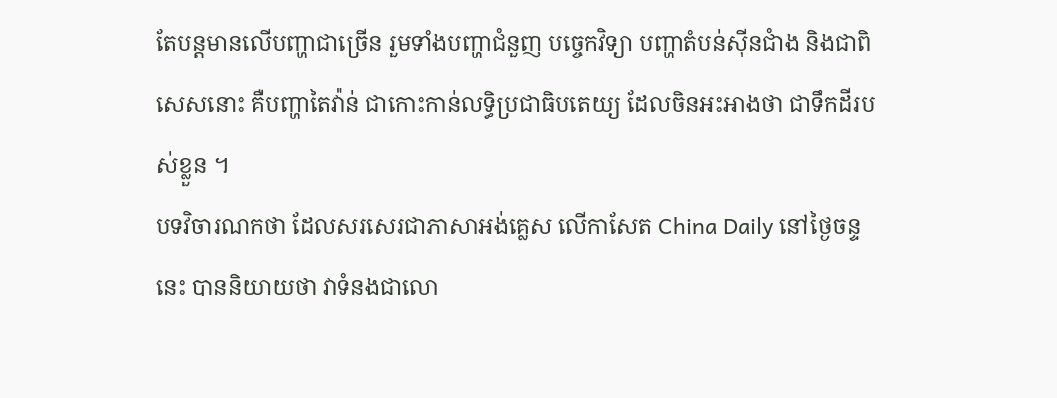តែបន្តមានលើបញ្ហាជាច្រើន រួមទាំងបញ្ហាជំនួញ បច្ចេកវិទ្យា បញ្ហាតំបន់ស៊ីនជាំង និងជាពិសេសនោះ គឺបញ្ហាតៃវ៉ាន់ ជាកោះកាន់លទ្ធិប្រជាធិបតេយ្យ ដែលចិនអះអាងថា ជាទឹកដីរបស់ខ្លួន ។
បទវិចារណកថា ដែលសរសេរជាភាសាអង់គ្លេស លើកាសែត China Daily នៅថ្ងៃចន្ទនេះ បាននិយាយថា វាទំនងជាលោ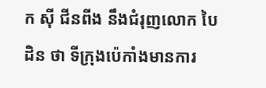ក ស៊ី ជីនពីង នឹងជំរុញលោក បៃដិន ថា ទីក្រុងប៉េកាំងមានការ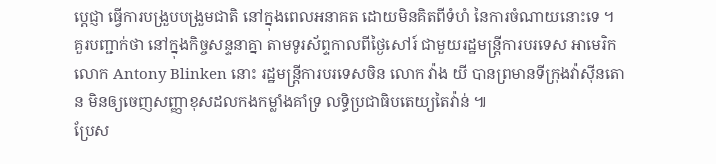ប្តេជ្ញា ធ្វើការបង្រួបបង្រួមជាតិ នៅក្នុងពេលអនាគត ដោយមិនគិតពីទំហំ នៃការចំណាយនោះទេ ។
គួរបញ្ជាក់ថា នៅក្នុងកិច្ចសន្ទនាគ្នា តាមទូរស័ព្ទកាលពីថ្ងៃសៅរ៍ ជាមួយរដ្ឋមន្ត្រីការបរទេស អាមេរិក លោក Antony Blinken នោះ រដ្ឋមន្ត្រីការបរទេសចិន លោក វ៉ាង យី បានព្រមានទីក្រុងវ៉ាស៊ីនតោន មិនឲ្យចេញសញ្ញាខុសដលកងកម្លាំងគាំទ្រ លទ្ធិប្រជាធិបតេយ្យតៃវ៉ាន់ ៕
ប្រែស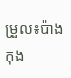ម្រួល៖ប៉ាង កុង